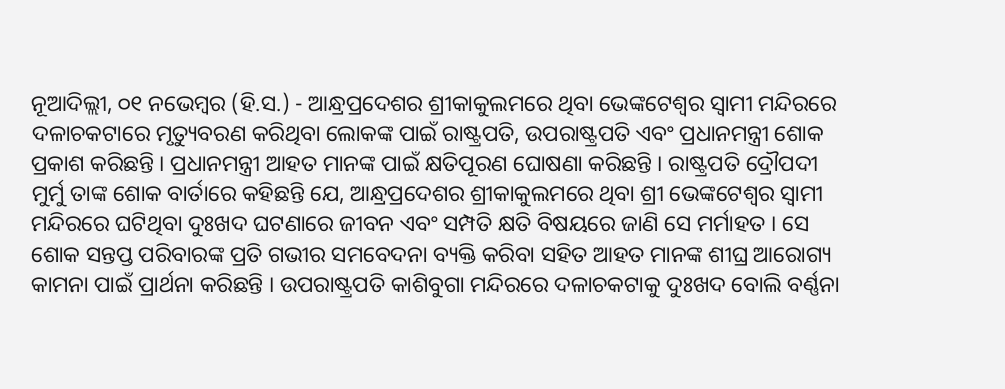ନୂଆଦିଲ୍ଲୀ, ୦୧ ନଭେମ୍ବର (ହି.ସ.) - ଆନ୍ଧ୍ରପ୍ରଦେଶର ଶ୍ରୀକାକୁଲମରେ ଥିବା ଭେଙ୍କଟେଶ୍ୱର ସ୍ୱାମୀ ମନ୍ଦିରରେ ଦଳାଚକଟାରେ ମୃତ୍ୟୁବରଣ କରିଥିବା ଲୋକଙ୍କ ପାଇଁ ରାଷ୍ଟ୍ରପତି, ଉପରାଷ୍ଟ୍ରପତି ଏବଂ ପ୍ରଧାନମନ୍ତ୍ରୀ ଶୋକ ପ୍ରକାଶ କରିଛନ୍ତି । ପ୍ରଧାନମନ୍ତ୍ରୀ ଆହତ ମାନଙ୍କ ପାଇଁ କ୍ଷତିପୂରଣ ଘୋଷଣା କରିଛନ୍ତି । ରାଷ୍ଟ୍ରପତି ଦ୍ରୌପଦୀ ମୁର୍ମୁ ତାଙ୍କ ଶୋକ ବାର୍ତାରେ କହିଛନ୍ତି ଯେ, ଆନ୍ଧ୍ରପ୍ରଦେଶର ଶ୍ରୀକାକୁଲମରେ ଥିବା ଶ୍ରୀ ଭେଙ୍କଟେଶ୍ୱର ସ୍ୱାମୀ ମନ୍ଦିରରେ ଘଟିଥିବା ଦୁଃଖଦ ଘଟଣାରେ ଜୀବନ ଏବଂ ସମ୍ପତି କ୍ଷତି ବିଷୟରେ ଜାଣି ସେ ମର୍ମାହତ । ସେ ଶୋକ ସନ୍ତପ୍ତ ପରିବାରଙ୍କ ପ୍ରତି ଗଭୀର ସମବେଦନା ବ୍ୟକ୍ତି କରିବା ସହିତ ଆହତ ମାନଙ୍କ ଶୀଘ୍ର ଆରୋଗ୍ୟ କାମନା ପାଇଁ ପ୍ରାର୍ଥନା କରିଛନ୍ତି । ଉପରାଷ୍ଟ୍ରପତି କାଶିବୁଗା ମନ୍ଦିରରେ ଦଳାଚକଟାକୁ ଦୁଃଖଦ ବୋଲି ବର୍ଣ୍ଣନା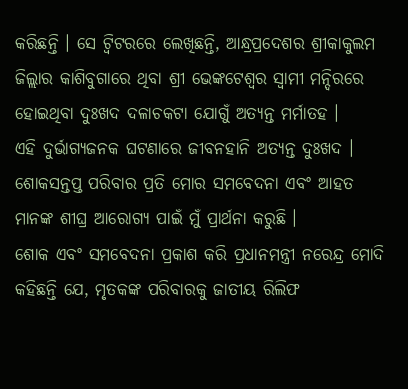କରିଛନ୍ତି । ସେ ଟ୍ୱିଟରରେ ଲେଖିଛନ୍ତି, ଆନ୍ଧ୍ରପ୍ରଦେଶର ଶ୍ରୀକାକୁଲମ ଜିଲ୍ଲାର କାଶିବୁଗାରେ ଥିବା ଶ୍ରୀ ଭେଙ୍କଟେଶ୍ୱର ସ୍ୱାମୀ ମନ୍ଦିରରେ ହୋଇଥିବା ଦୁଃଖଦ ଦଳାଚକଟା ଯୋଗୁଁ ଅତ୍ୟନ୍ତ ମର୍ମାତହ ।
ଏହି ଦୁର୍ଭାଗ୍ୟଜନକ ଘଟଣାରେ ଜୀବନହାନି ଅତ୍ୟନ୍ତ ଦୁଃଖଦ । ଶୋକସନ୍ତପ୍ତ ପରିବାର ପ୍ରତି ମୋର ସମବେଦନା ଏବଂ ଆହତ ମାନଙ୍କ ଶୀଘ୍ର ଆରୋଗ୍ୟ ପାଇଁ ମୁଁ ପ୍ରାର୍ଥନା କରୁଛି ।
ଶୋକ ଏବଂ ସମବେଦନା ପ୍ରକାଶ କରି ପ୍ରଧାନମନ୍ତ୍ରୀ ନରେନ୍ଦ୍ର ମୋଦି କହିଛନ୍ତି ଯେ, ମୃତକଙ୍କ ପରିବାରକୁ ଜାତୀୟ ରିଲିଫ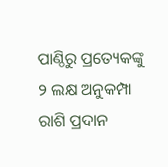ପାଣ୍ଠିରୁ ପ୍ରତ୍ୟେକଙ୍କୁ ୨ ଲକ୍ଷ ଅନୁକମ୍ପା ରାଶି ପ୍ରଦାନ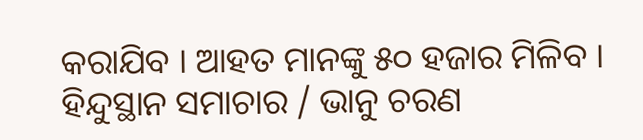କରାଯିବ । ଆହତ ମାନଙ୍କୁ ୫୦ ହଜାର ମିଳିବ ।
ହିନ୍ଦୁସ୍ଥାନ ସମାଚାର / ଭାନୁ ଚରଣ